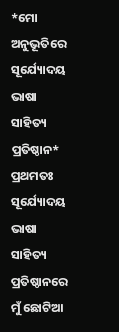*ମୋ ଅନୁଭୂତିରେ ସୂର୍ଯ୍ୟୋଦୟ ଭାଷା ସାହିତ୍ୟ ପ୍ରତିଷ୍ଠାନ*
ପ୍ରଥମତଃ ସୂର୍ଯ୍ୟୋଦୟ ଭାଷା ସାହିତ୍ୟ ପ୍ରତିଷ୍ଠାନରେ ମୁଁ ଛୋଟିଆ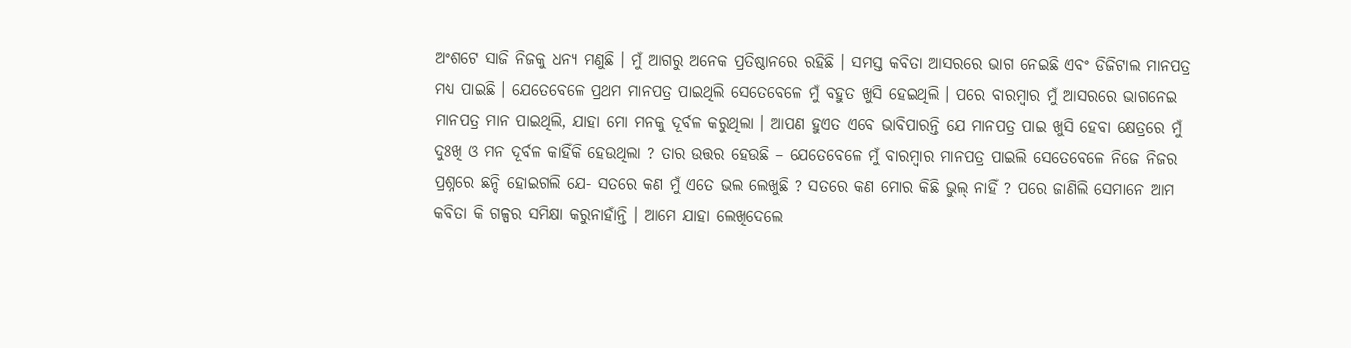ଅଂଶଟେ ସାଜି ନିଜକୁ ଧନ୍ୟ ମଣୁଛି । ମୁଁ ଆଗରୁ ଅନେକ ପ୍ରତିଷ୍ଠାନରେ ରହିଛି । ସମସ୍ତ କବିତା ଆସରରେ ଭାଗ ନେଇଛି ଏବଂ ଡିଜିଟାଲ ମାନପତ୍ର ମଧ୍ୟ ପାଇଛି । ଯେତେବେଳେ ପ୍ରଥମ ମାନପତ୍ର ପାଇଥିଲି ସେତେବେଳେ ମୁଁ ବହୁତ ଖୁସି ହେଇଥିଲି । ପରେ ବାରମ୍ବାର ମୁଁ ଆସରରେ ଭାଗନେଇ ମାନପତ୍ର ମାନ ପାଇଥିଲି, ଯାହା ମୋ ମନକୁ ଦୂର୍ବଳ କରୁଥିଲା । ଆପଣ ହୁଏତ ଏବେ ଭାବିପାରନ୍ତି ଯେ ମାନପତ୍ର ପାଇ ଖୁସି ହେବା କ୍ଷେତ୍ରରେ ମୁଁ ଦୁଃଖି ଓ ମନ ଦୂର୍ବଳ କାହିଁକି ହେଉଥିଲା ? ତାର ଉତ୍ତର ହେଉଛି – ଯେତେବେଳେ ମୁଁ ବାରମ୍ବାର ମାନପତ୍ର ପାଇଲି ସେତେବେଳେ ନିଜେ ନିଜର ପ୍ରଶ୍ନରେ ଛନ୍ଦି ହୋଇଗଲି ଯେ- ସତରେ କଣ ମୁଁ ଏତେ ଭଲ ଲେଖୁଛି ? ସତରେ କଣ ମୋର କିଛି ଭୁଲ୍ ନାହିଁ ? ପରେ ଜାଣିଲି ସେମାନେ ଆମ କବିତା କି ଗଳ୍ପର ସମିକ୍ଷା କରୁନାହାଁନ୍ତି । ଆମେ ଯାହା ଲେଖିଦେଲେ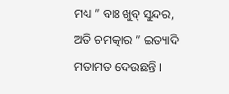ମଧ୍ୟ ” ବାଃ ଖୁବ୍ ସୁନ୍ଦର, ଅତି ଚମତ୍କାର ” ଇତ୍ୟାଦି ମତାମତ ଦେଉଛନ୍ତି ।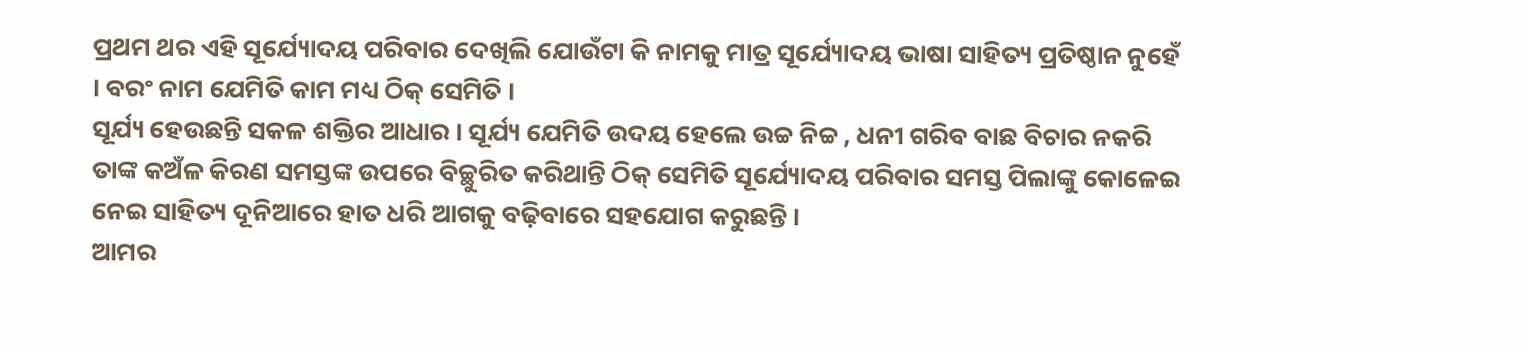ପ୍ରଥମ ଥର ଏହି ସୂର୍ଯ୍ୟୋଦୟ ପରିବାର ଦେଖିଲି ଯୋଉଁଟା କି ନାମକୁ ମାତ୍ର ସୂର୍ଯ୍ୟୋଦୟ ଭାଷା ସାହିତ୍ୟ ପ୍ରତିଷ୍ଠାନ ନୁହେଁ । ବରଂ ନାମ ଯେମିତି କାମ ମଧ୍ୟ ଠିକ୍ ସେମିତି ।
ସୂର୍ଯ୍ୟ ହେଉଛନ୍ତି ସକଳ ଶକ୍ତିର ଆଧାର । ସୂର୍ଯ୍ୟ ଯେମିତି ଉଦୟ ହେଲେ ଉଚ୍ଚ ନିଚ୍ଚ , ଧନୀ ଗରିବ ବାଛ ବିଚାର ନକରି ତାଙ୍କ କଅଁଳ କିରଣ ସମସ୍ତଙ୍କ ଉପରେ ବିଚ୍ଛୁରିତ କରିଥାନ୍ତି ଠିକ୍ ସେମିତି ସୂର୍ଯ୍ୟୋଦୟ ପରିବାର ସମସ୍ତ ପିଲାଙ୍କୁ କୋଳେଇ ନେଇ ସାହିତ୍ୟ ଦୂନିଆରେ ହାତ ଧରି ଆଗକୁ ବଢ଼ିବାରେ ସହଯୋଗ କରୁଛନ୍ତି ।
ଆମର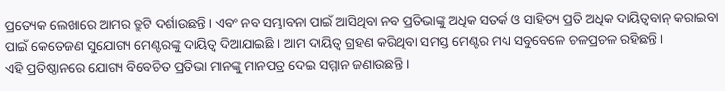ପ୍ରତ୍ୟେକ ଲେଖାରେ ଆମର ତ୍ରୁଟି ଦର୍ଶାଉଛନ୍ତି । ଏବଂ ନବ ସମ୍ଭାବନା ପାଇଁ ଆସିଥିବା ନବ ପ୍ରତିଭାଙ୍କୁ ଅଧିକ ସତର୍କ ଓ ସାହିତ୍ୟ ପ୍ରତି ଅଧିକ ଦାୟିତ୍ୱବାନ୍ କରାଇବା ପାଇଁ କେତେଜଣ ସୁଯୋଗ୍ୟ ମେଣ୍ଟରଙ୍କୁ ଦାୟିତ୍ୱ ଦିଆଯାଇଛି । ଆମ ଦାୟିତ୍ୱ ଗ୍ରହଣ କରିଥିବା ସମସ୍ତ ମେଣ୍ଟର ମଧ୍ୟ ସବୁବେଳେ ଚଳପ୍ରଚଳ ରହିଛନ୍ତି ।
ଏହି ପ୍ରତିଷ୍ଠାନରେ ଯୋଗ୍ୟ ବିବେଚିତ ପ୍ରତିଭା ମାନଙ୍କୁ ମାନପତ୍ର ଦେଇ ସମ୍ମାନ ଜଣାଉଛନ୍ତି ।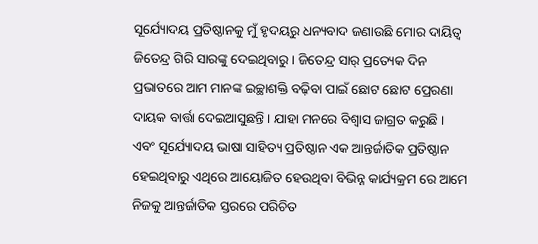ସୂର୍ଯ୍ୟୋଦୟ ପ୍ରତିଷ୍ଠାନକୁ ମୁଁ ହୃଦୟରୁ ଧନ୍ୟବାଦ ଜଣାଉଛି ମୋର ଦାୟିତ୍ୱ ଜିତେନ୍ଦ୍ର ଗିରି ସାରଙ୍କୁ ଦେଇଥିବାରୁ । ଜିତେନ୍ଦ୍ର ସାର୍ ପ୍ରତ୍ୟେକ ଦିନ ପ୍ରଭାତରେ ଆମ ମାନଙ୍କ ଇଚ୍ଛାଶକ୍ତି ବଢ଼ିବା ପାଇଁ ଛୋଟ ଛୋଟ ପ୍ରେରଣା ଦାୟକ ବାର୍ତ୍ତା ଦେଇଆସୁଛନ୍ତି । ଯାହା ମନରେ ବିଶ୍ୱାସ ଜାଗ୍ରତ କରୁଛି । ଏବଂ ସୂର୍ଯ୍ୟୋଦୟ ଭାଷା ସାହିତ୍ୟ ପ୍ରତିଷ୍ଠାନ ଏକ ଆନ୍ତର୍ଜାତିକ ପ୍ରତିଷ୍ଠାନ ହେଇଥିବାରୁ ଏଥିରେ ଆୟୋଜିତ ହେଉଥିବା ବିଭିନ୍ନ କାର୍ଯ୍ୟକ୍ରମ ରେ ଆମେ ନିଜକୁ ଆନ୍ତର୍ଜାତିକ ସ୍ତରରେ ପରିଚିତ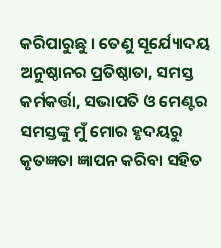କରିପାରୁଛୁ । ତେଣୁ ସୂର୍ଯ୍ୟୋଦୟ ଅନୁଷ୍ଠାନର ପ୍ରତିଷ୍ଠାତା, ସମସ୍ତ କର୍ମକର୍ତ୍ତା, ସଭାପତି ଓ ମେଣ୍ଟର ସମସ୍ତଙ୍କୁ ମୁଁ ମୋର ହୃଦୟରୁ କୃତଜ୍ଞତା ଜ୍ଞାପନ କରିବା ସହିତ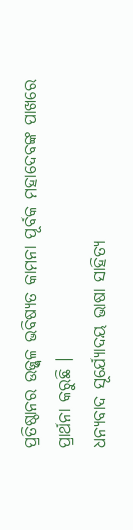ପ୍ରତିଷ୍ଠାନର ଉଜ୍ଜ୍ୱଳ ଭବିଷ୍ୟତ କାମନା ପୂର୍ବକ ମହାଦେବଙ୍କ ପାଖରେ ପ୍ରାର୍ଥନା କରୁଛି ।
ଧନ୍ୟବାଦ ସୂର୍ଯ୍ୟୋଦୟ ଭାଷା ସାହିତ୍ୟ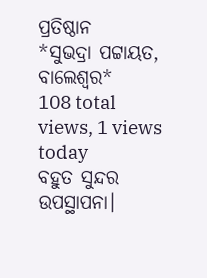ପ୍ରତିଷ୍ଠାନ
*ସୁଭଦ୍ରା ପଟ୍ଟାୟତ, ବାଲେଶ୍ବର*
108 total views, 1 views today
ବହୁତ ସୁନ୍ଦର ଉପସ୍ଥାପନା।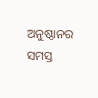ଅନୁଷ୍ଠାନର ସମସ୍ତ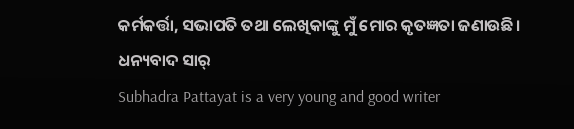କର୍ମକର୍ତ୍ତା, ସଭାପତି ତଥା ଲେଖିକାଙ୍କୁ ମୁଁ ମୋର କୃତଜ୍ଞତା ଜଣାଉଛି।
ଧନ୍ୟବାଦ ସାର୍
Subhadra Pattayat is a very young and good writer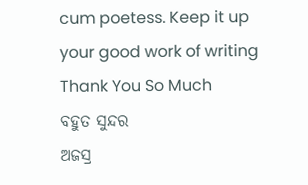cum poetess. Keep it up your good work of writing
Thank You So Much
ବହୁତ ସୁନ୍ଦର
ଅଜସ୍ର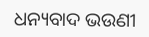ଧନ୍ୟବାଦ ଭଉଣୀ